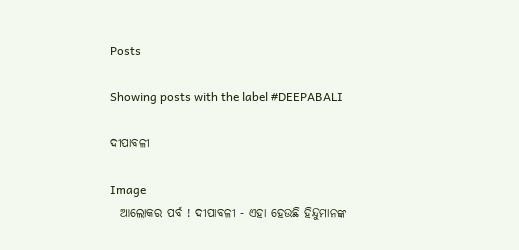Posts

Showing posts with the label #DEEPABALI

ଦୀପାବଳୀ

Image
  ଆଲୋକର ପର୍ବ ! ଦୀପାବଳୀ - ଏହା ହେଉଛି ହିନ୍ଦୁମାନଙ୍କ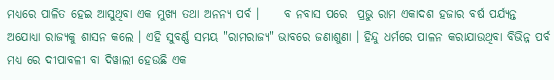ମଧ୍ୟରେ ପାଳିତ ହେଇ ଆସୁଥିବା ଏକ ମୁଖ୍ୟ ତଥା ଅନନ୍ୟ ପର୍ବ ।     ବ ନବାସ ପରେ  ପ୍ରଭୁ ରାମ ଏକାଦଶ ହଜାର ବର୍ଷ ପର୍ଯ୍ୟନ୍ତ ଅଯୋଧ୍ୟା ରାଜ୍ୟକୁ ଶାସନ କଲେ । ଏହି ସୁବର୍ଣ୍ଣ ସମୟ "ରାମରାଜ୍ୟ" ଭାବରେ ଜଣାଶୁଣା । ହିନ୍ଦୁ ଧର୍ମରେ ପାଳନ କରାଯାଉଥିବା ବିଭିନ୍ନ ପର୍ବ ମଧ୍ୟ ରେ ଦୀପାବଳୀ ବା ଦିୱାଲୀ ହେଉଛି ଏକ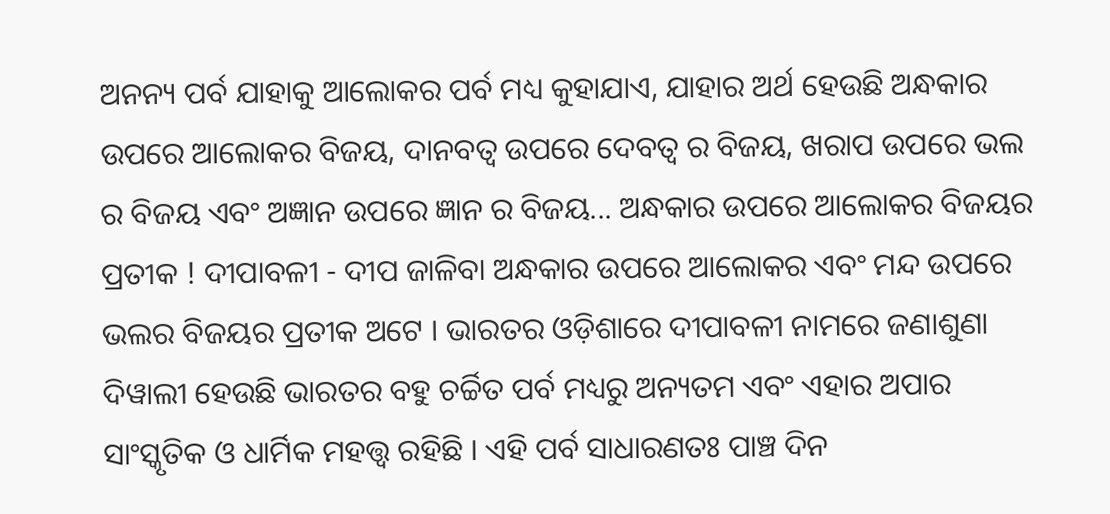ଅନନ୍ୟ ପର୍ବ ଯାହାକୁ ଆଲୋକର ପର୍ବ ମଧ୍ୟ କୁହାଯାଏ, ଯାହାର ଅର୍ଥ ହେଉଛି ଅନ୍ଧକାର ଉପରେ ଆଲୋକର ବିଜୟ, ଦାନବତ୍ଵ ଉପରେ ଦେବତ୍ଵ ର ବିଜୟ, ଖରାପ ଉପରେ ଭଲ ର ବିଜୟ ଏବଂ ଅଜ୍ଞାନ ଉପରେ ଜ୍ଞାନ ର ବିଜୟ... ଅନ୍ଧକାର ଉପରେ ଆଲୋକର ବିଜୟର ପ୍ରତୀକ ! ଦୀପାବଳୀ - ଦୀପ ଜାଳିବା ଅନ୍ଧକାର ଉପରେ ଆଲୋକର ଏବଂ ମନ୍ଦ ଉପରେ ଭଲର ବିଜୟର ପ୍ରତୀକ ଅଟେ । ଭାରତର ଓଡ଼ିଶାରେ ଦୀପାବଳୀ ନାମରେ ଜଣାଶୁଣା ଦିୱାଲୀ ହେଉଛି ଭାରତର ବହୁ ଚର୍ଚ୍ଚିତ ପର୍ବ ମଧ୍ୟରୁ ଅନ୍ୟତମ ଏବଂ ଏହାର ଅପାର ସାଂସ୍କୃତିକ ଓ ଧାର୍ମିକ ମହତ୍ତ୍ୱ ରହିଛି । ଏହି ପର୍ବ ସାଧାରଣତଃ ପାଞ୍ଚ ଦିନ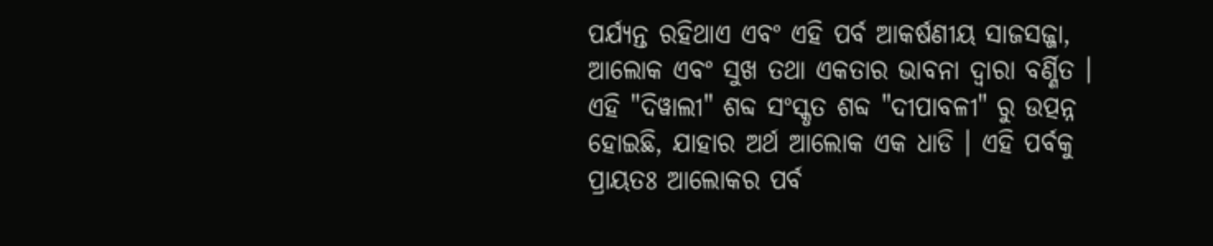ପର୍ଯ୍ୟନ୍ତ ରହିଥାଏ ଏବଂ ଏହି ପର୍ବ ଆକର୍ଷଣୀୟ ସାଜସଜ୍ଜା, ଆଲୋକ ଏବଂ ସୁଖ ତଥା ଏକତାର ଭାବନା ଦ୍ୱାରା ବର୍ଣ୍ଣିତ । ଏହି "ଦିୱାଲୀ" ଶବ୍ଦ ସଂସ୍କୃତ ଶବ୍ଦ "ଦୀପାବଳୀ" ରୁ ଉତ୍ପନ୍ନ ହୋଇଛି, ଯାହାର ଅର୍ଥ ଆଲୋକ ଏକ ଧାଡି । ଏହି ପର୍ବକୁ ପ୍ରାୟତଃ ଆଲୋକର ପର୍ବ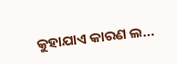କୁହାଯାଏ କାରଣ ଲ...